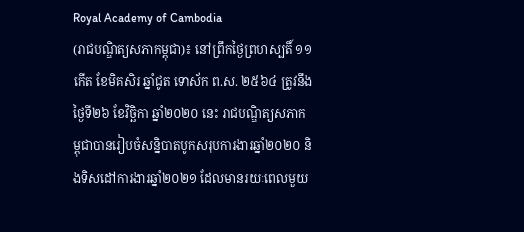Royal Academy of Cambodia
(រាជបណ្ឌិត្យសភាកម្ពុជា)៖ នៅព្រឹកថ្ងៃព្រហស្បតិ៍ ១១កើត ខែមិគសិរ ឆ្នាំជូត ទោស័ក ព.ស. ២៥៦៤ ត្រូវនឹងថ្ងៃទី២៦ ខែវិច្ឆិកា ឆ្នាំ២០២០ នេះ រាជបណ្ឌិត្យសភាកម្ពុជាបានរៀបចំសន្និបាតបូកសរុបការងារឆ្នាំ២០២០ និងទិសដៅការងារឆ្នាំ២០២១ ដែលមានរយៈពេលមួយ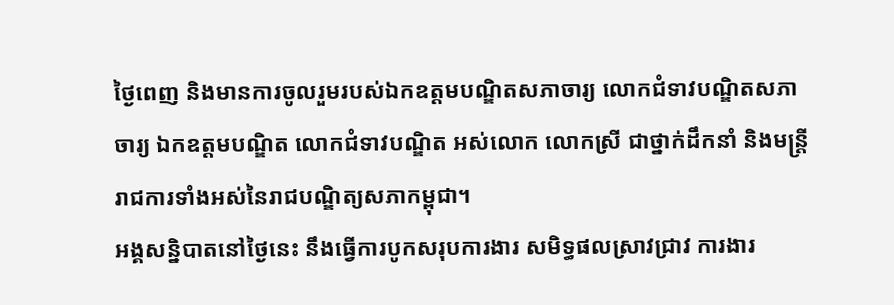ថ្ងៃពេញ និងមានការចូលរួមរបស់ឯកឧត្ដមបណ្ឌិតសភាចារ្យ លោកជំទាវបណ្ឌិតសភាចារ្យ ឯកឧត្ដមបណ្ឌិត លោកជំទាវបណ្ឌិត អស់លោក លោកស្រី ជាថ្នាក់ដឹកនាំ និងមន្ត្រីរាជការទាំងអស់នៃរាជបណ្ឌិត្យសភាកម្ពុជា។
អង្គសន្និបាតនៅថ្ងៃនេះ នឹងធ្វើការបូកសរុបការងារ សមិទ្ធផលស្រាវជ្រាវ ការងារ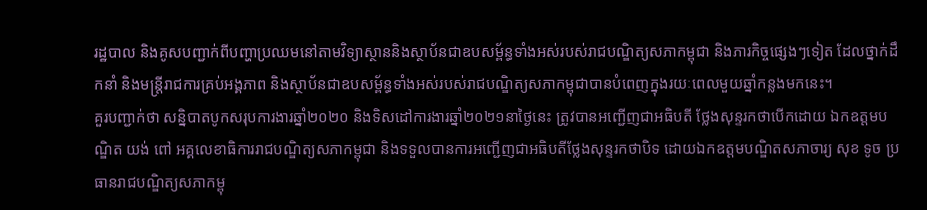រដ្ឋបាល និងគូសបញ្ជាក់ពីបញ្ហាប្រឈមនៅតាមវិទ្យាស្ថាននិងស្ថាប័នជាឧបសម្ព័ន្ធទាំងអស់របស់រាជបណ្ឌិត្យសភាកម្ពុជា និងភារកិច្ចផ្សេងៗទៀត ដែលថ្នាក់ដឹកនាំ និងមន្ត្រីរាជការគ្រប់អង្គភាព និងស្ថាប័នជាឧបសម្ព័ន្ធទាំងអស់របស់រាជបណ្ឌិត្យសភាកម្ពុជាបានបំពេញក្នុងរយៈពេលមួយឆ្នាំកន្លងមកនេះ។
គួរបញ្ជាក់ថា សន្និបាតបូកសរុបការងារឆ្នាំ២០២០ និងទិសដៅការងារឆ្នាំ២០២១នាថ្ងៃនេះ ត្រូវបានអញ្ជើញជាអធិបតី ថ្លែងសុន្ទរកថាបើកដោយ ឯកឧត្ដមបណ្ឌិត យង់ ពៅ អគ្គលេខាធិការរាជបណ្ឌិត្យសភាកម្ពុជា និងទទួលបានការអញ្ជើញជាអធិបតីថ្លែងសុន្ទរកថាបិទ ដោយឯកឧត្ដមបណ្ឌិតសភាចារ្យ សុខ ទូច ប្រធានរាជបណ្ឌិត្យសភាកម្ពុ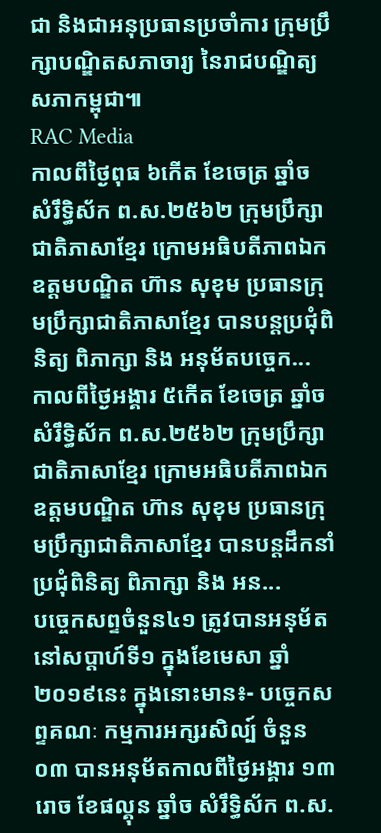ជា និងជាអនុប្រធានប្រចាំការ ក្រុមប្រឹក្សាបណ្ឌិតសភាចារ្យ នៃរាជបណ្ឌិត្យសភាកម្ពុជា៕
RAC Media
កាលពីថ្ងៃពុធ ៦កេីត ខែចេត្រ ឆ្នាំច សំរឹទ្ធិស័ក ព.ស.២៥៦២ ក្រុមប្រឹក្សាជាតិភាសាខ្មែរ ក្រោមអធិបតីភាពឯកឧត្តមបណ្ឌិត ហ៊ាន សុខុម ប្រធានក្រុមប្រឹក្សាជាតិភាសាខ្មែរ បានបន្តប្រជុំពិនិត្យ ពិភាក្សា និង អនុម័តបច្ចេក...
កាលពីថ្ងៃអង្គារ ៥កេីត ខែចេត្រ ឆ្នាំច សំរឹទ្ធិស័ក ព.ស.២៥៦២ ក្រុមប្រឹក្សាជាតិភាសាខ្មែរ ក្រោមអធិបតីភាពឯកឧត្តមបណ្ឌិត ហ៊ាន សុខុម ប្រធានក្រុមប្រឹក្សាជាតិភាសាខ្មែរ បានបន្តដឹកនាំប្រជុំពិនិត្យ ពិភាក្សា និង អន...
បច្ចេកសព្ទចំនួន៤១ ត្រូវបានអនុម័ត នៅសប្តាហ៍ទី១ ក្នុងខែមេសា ឆ្នាំ២០១៩នេះ ក្នុងនោះមាន៖- បច្ចេកសព្ទគណៈ កម្មការអក្សរសិល្ប៍ ចំនួន០៣ បានអនុម័តកាលពីថ្ងៃអង្គារ ១៣រោច ខែផល្គុន ឆ្នាំច សំរឹទ្ធិស័ក ព.ស.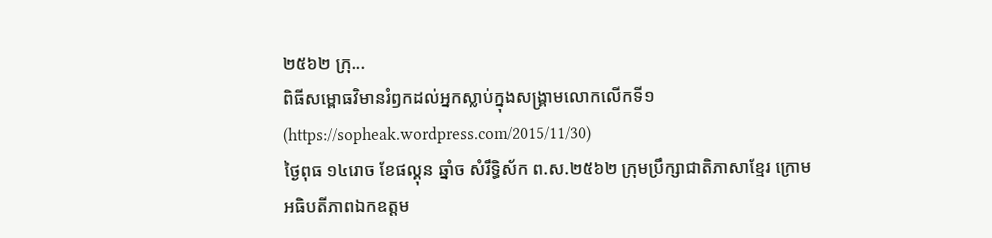២៥៦២ ក្រុ...
ពិធីសម្ពោធវិមានរំឭកដល់អ្នកស្លាប់ក្នុងសង្គ្រាមលោកលើកទី១ (https://sopheak.wordpress.com/2015/11/30)
ថ្ងៃពុធ ១៤រោច ខែផល្គុន ឆ្នាំច សំរឹទ្ធិស័ក ព.ស.២៥៦២ ក្រុមប្រឹក្សាជាតិភាសាខ្មែរ ក្រោមអធិបតីភាពឯកឧត្តម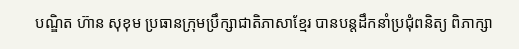បណ្ឌិត ហ៊ាន សុខុម ប្រធានក្រុមប្រឹក្សាជាតិភាសាខ្មែរ បានបន្តដឹកនាំប្រជុំពនិត្យ ពិភាក្សា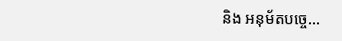និង អនុម័តបច្ចេ...